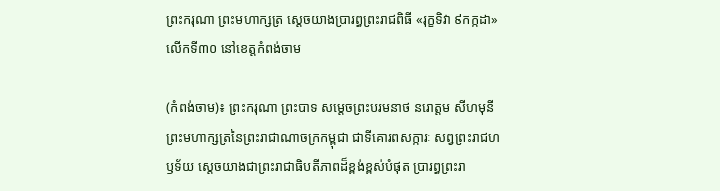ព្រះករុណា ព្រះមហាក្សត្រ ស្ដេចយាងប្រារព្ធព្រះរាជពិធី «រុក្ខទិវា ៩កក្កដា» លើកទី៣០ នៅខេត្តកំពង់ចាម

(កំពង់ចាម)៖ ព្រះករុណា ព្រះបាទ សម្តេចព្រះបរមនាថ នរោត្តម សីហមុនី ព្រះមហាក្សត្រនៃព្រះរាជាណាចក្រកម្ពុជា ជាទីគោរពសក្ការៈ សព្វព្រះរាជហឫទ័យ ស្តេចយាងជាព្រះរាជាធិបតីភាពដ៏ខ្ពង់ខ្ពស់បំផុត ប្រារព្ធព្រះរា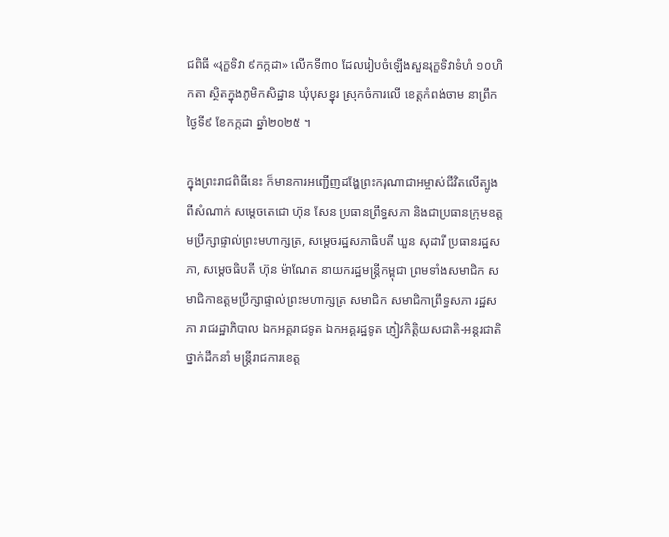ជពិធី «រុក្ខទិវា ៩កក្កដា» លើកទី៣០ ដែលរៀបចំឡើងសួនរុក្ខទិវាទំហំ ១០ហិកតា ស្ថិតក្នុងភូមិកសិដ្ឋាន ឃុំបុសខ្នុរ ស្រុកចំការលើ ខេត្តកំពង់ចាម នាព្រឹកថ្ងៃទី៩ ខែកក្កដា ឆ្នាំ២០២៥ ។

ក្នុងព្រះរាជពិធីនេះ ក៏មានការអញ្ជើញដង្ហែព្រះករុណាជាអម្ចាស់ជីវិតលើត្បូងពីសំណាក់ សម្តេចតេជោ ហ៊ុន សែន ប្រធានព្រឹទ្ធសភា និងជាប្រធានក្រុមឧត្តមប្រឹក្សាផ្ទាល់ព្រះមហាក្សត្រ, សម្តេចរដ្ឋសភាធិបតី ឃួន សុដារី ប្រធានរដ្ឋសភា, សម្តេចធិបតី ហ៊ុន ម៉ាណែត នាយករដ្ឋមន្ត្រីកម្ពុជា ព្រមទាំងសមាជិក សមាជិកាឧត្តមប្រឹក្សាផ្ទាល់ព្រះមហាក្សត្រ សមាជិក សមាជិកាព្រឹទ្ធសភា រដ្ឋសភា រាជរដ្ឋាភិបាល ឯកអគ្គរាជទូត ឯកអគ្គរដ្ឋទូត ភ្ញៀវកិត្តិយសជាតិ-អន្តរជាតិ ថ្នាក់ដឹកនាំ មន្ត្រីរាជការខេត្ត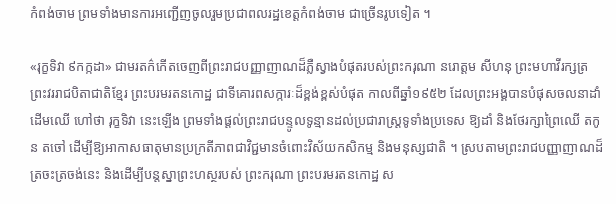កំពង់ចាម ព្រមទាំងមានការអញ្ជើញចូលរួមប្រជាពលរដ្ឋខេត្តកំពង់ចាម ជាច្រើនរូបទៀត ។

«រុក្ខទិវា ៩កក្កដា» ជាមរតក៌កើតចេញពីព្រះរាជបញ្ញាញាណដ៏ភ្លឺស្វាងបំផុតរបស់ព្រះករុណា នរោត្តម សីហនុ ព្រះមហាវីរក្សត្រ ព្រះវររាជបិតាជាតិខ្មែរ ព្រះបរមរតនកោដ្ឋ ជាទីគោរពសក្ការៈដ៏ខ្ពង់ខ្ពស់បំផុត កាលពីឆ្នាំ១៩៥២ ដែលព្រះអង្គបានបំផុសចលនាដាំដើមឈើ ហៅថា រុក្ខទិវា នេះឡើង ព្រមទាំងផ្តល់ព្រះរាជបន្ទូលទូន្មានដល់ប្រជារាស្រ្តទូទាំងប្រទេស ឱ្យដាំ និងថែរក្សាព្រៃឈើ តកូន តចៅ ដើម្បីឱ្យអាកាសធាតុមានប្រក្រតីភាពជាវិជ្ជមានចំពោះវិស័យកសិកម្ម និងមនុស្សជាតិ ។ ស្របតាមព្រះរាជបញ្ញាញាណដ៏ត្រចះត្រចង់នេះ និងដើម្បីបន្តស្នាព្រះហស្ថរបស់ ព្រះករុណា ព្រះបរមរតនកោដ្ឋ ស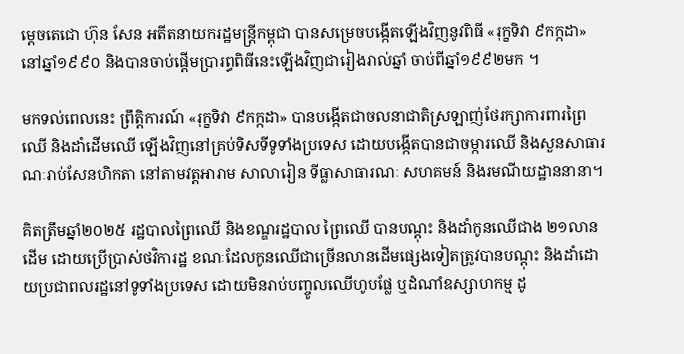ម្តេចតេជោ ហ៊ុន សែន អតីតនាយករដ្ឋមន្ត្រីកម្ពុជា បានសម្រេចបង្កើតឡើងវិញនូវពិធី «រុក្ខទិវា ៩កក្កដា» នៅឆ្នាំ១៩៩០ និងបានចាប់ផ្តើមប្រារព្ធពិធីនេះឡើងវិញជារៀងរាល់ឆ្នាំ ចាប់ពីឆ្នាំ១៩៩២មក ។

មកទល់ពេលនេះ ព្រឹត្តិការណ៍ «រុក្ខទិវា ៩កក្កដា» បានបង្កើតជាចលនាជាតិស្រឡាញ់ថែរក្សាការពារព្រៃឈើ និងដាំដើមឈើ ឡើងវិញនៅគ្រប់ទិសទីទូទាំងប្រទេស ដោយបង្កើតបានជាចម្ការឈើ និងសួនសាធារណៈរាប់សែនហិកតា នៅតាមវត្តអារាម សាលារៀន ទីធ្លាសាធារណៈ សហគមន៍ និងរមណីយដ្ឋាននានា។

គិតត្រឹមឆ្នាំ២០២៥ រដ្ឋបាលព្រៃឈើ និងខណ្ឌរដ្ឋបាល ព្រៃឈើ បានបណ្តុះ និងដាំកូនឈើជាង ២១លានដើម ដោយប្រើប្រាស់ថវិការដ្ឋ ខណៈដែលកូនឈើជាច្រើនលានដើមផ្សេងទៀតត្រូវបានបណ្តុះ និងដាំដោយប្រជាពលរដ្ឋនៅទូទាំងប្រទេស ដោយមិនរាប់បញ្ចូលឈើហូបផ្លែ ឬដំណាំឧស្សាហកម្ម ដូ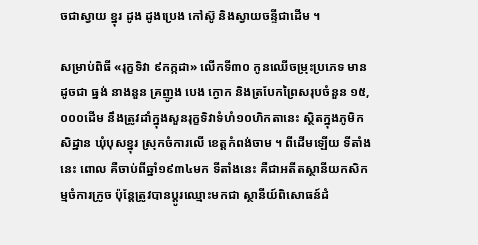ចជាស្វាយ ខ្នុរ ដូង ដូងប្រេង កៅស៊ូ និងស្វាយចន្ទីជាដើម ។

សម្រាប់ពិធី «រុក្ខទិវា ៩កក្កដា» លើកទី៣០ កូនឈើចម្រុះប្រភេទ មានដូចជា ធ្នង់ នាងនួន គ្រញូង បេង ក្ងោក និងត្របែកព្រៃសរុបចំនួន ១៥,០០០ដើម នឹងត្រូវដាំក្នុងសួនរុក្ខទិវាទំហំ១០ហិកតានេះ ស្ថិតក្នុងភូមិកសិដ្ឋាន ឃុំបុសខ្នុរ ស្រុកចំការលើ ខេត្តកំពង់ចាម ។ ពីដើមឡើយ ទីតាំងនេះ ពោល គឺចាប់ពីឆ្នាំ១៩៣៤មក ទីតាំងនេះ គឺជាអតីតស្ថានីយកសិកម្មចំការក្រូច ប៉ុន្តែត្រូវបានប្តូរឈ្មោះមកជា ស្ថានីយ៍ពិសោធន៍ដំ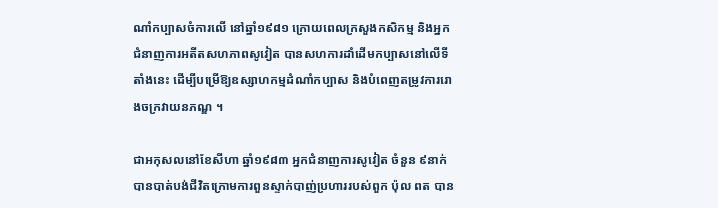ណាំកប្បាសចំការលើ នៅឆ្នាំ១៩៨១ ក្រោយពេលក្រសួងកសិកម្ម និងអ្នកជំនាញការអតីតសហភាពសូវៀត បានសហការដាំដើមកប្បាសនៅលើទីតាំងនេះ ដើម្បីបម្រើឱ្យឧស្សាហកម្មដំណាំកប្បាស និងបំពេញតម្រូវការរោងចក្រវាយនភណ្ឌ ។

ជាអកុសលនៅខែសីហា ឆ្នាំ១៩៨៣ អ្នកជំនាញការសូវៀត ចំនួន ៩នាក់ បានបាត់បង់ជីវិតក្រោមការពួនស្ទាក់បាញ់ប្រហាររបស់ពួក ប៉ុល ពត បាន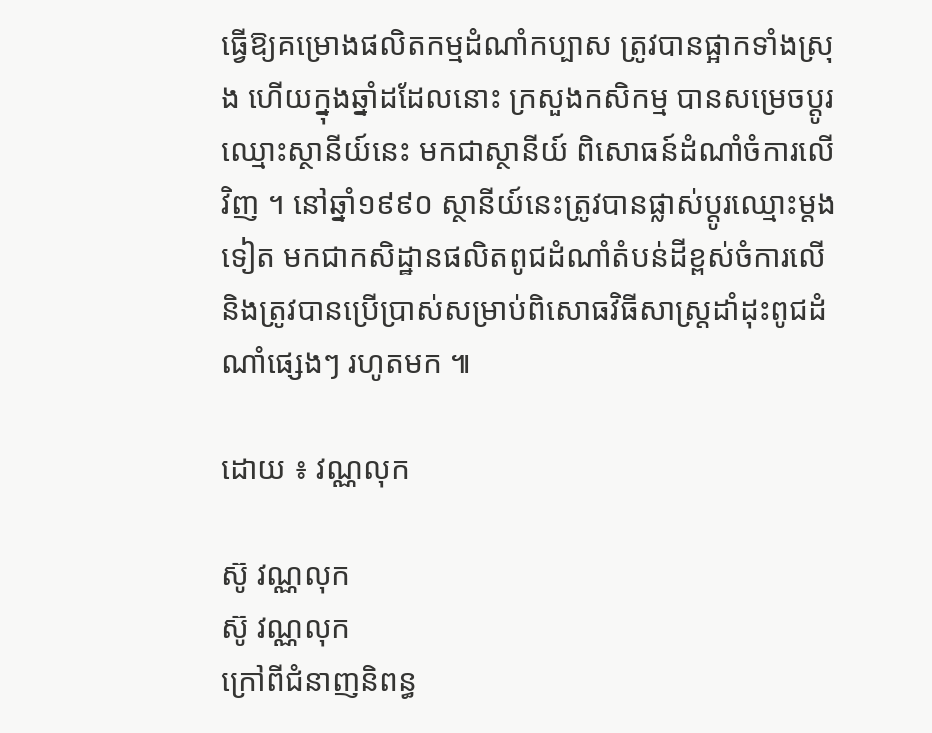ធ្វើឱ្យគម្រោងផលិតកម្មដំណាំកប្បាស ត្រូវបានផ្អាកទាំងស្រុង ហើយក្នុងឆ្នាំដដែលនោះ ក្រសួងកសិកម្ម បានសម្រេចប្តូរឈ្មោះស្ថានីយ៍នេះ មកជាស្ថានីយ៍ ពិសោធន៍ដំណាំចំការលើវិញ ។ នៅឆ្នាំ១៩៩០ ស្ថានីយ៍នេះត្រូវបានផ្លាស់ប្តូរឈ្មោះម្តងទៀត មកជាកសិដ្ឋានផលិតពូជដំណាំតំបន់ដីខ្ពស់ចំការលើ និងត្រូវបានប្រើប្រាស់សម្រាប់ពិសោធវិធីសាស្រ្តដាំដុះពូជដំណាំផ្សេងៗ រហូតមក ៕

ដោយ ៖ វណ្ណលុក

ស៊ូ វណ្ណលុក
ស៊ូ វណ្ណលុក
ក្រៅពីជំនាញនិពន្ធ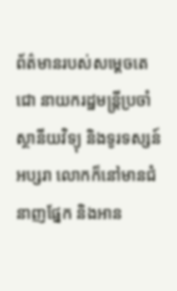ព័ត៌មានរបស់សម្ដេចតេជោ នាយករដ្ឋមន្ត្រីប្រចាំស្ថានីយវិទ្យុ និងទូរទស្សន៍អប្សរា លោកក៏នៅមានជំនាញផ្នែក និងអាន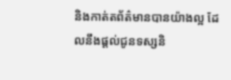និងកាត់តព័ត៌មានបានយ៉ាងល្អ ដែលនឹងផ្ដល់ជូនទស្សនិ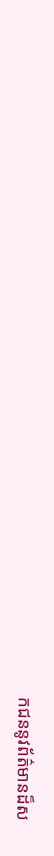កជននូវព័ត៌មានដ៏ស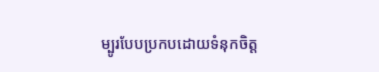ម្បូរបែបប្រកបដោយទំនុកចិត្ត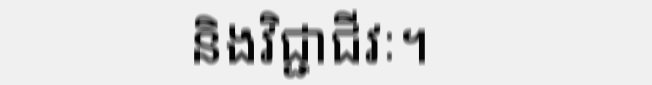និងវិជ្ជាជីវៈ។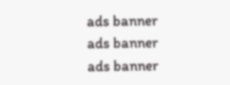ads banner
ads banner
ads banner